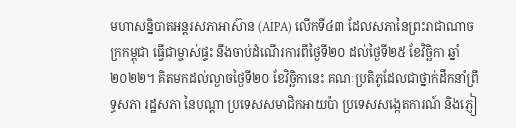មហាសន្និបាតអន្តរសភាអាស៊ាន (AIPA) លើកទី៤៣ ដែលសភានៃព្រះរាជាណាចក្រកម្ពុជា ធ្វើជាម្ចាស់ផ្ទះ នឹងចាប់ដំណើរការពីថ្ងៃទី២០ ដល់ថ្ងៃទី២៥ ខែវិច្ឆិកា ឆ្នាំ២០២២។ គិតមកដល់ល្ងាចថ្ងៃទី២០ ខែវិច្ឆិកានេះ គណៈប្រតិភូដែលជាថ្នាក់ដឹកនាំព្រឹទ្ធសភា រដ្ឋសភា នៃបណ្តា ប្រទេសសមាជិកអាយប៉ា ប្រទេសសង្កេតការណ៍ និងភ្ញៀ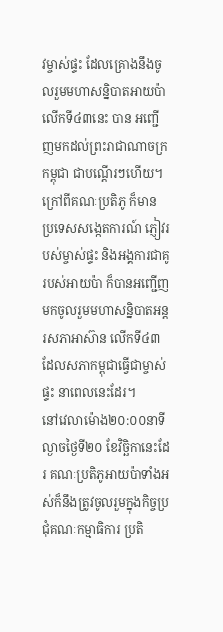វម្ចាស់ផ្ទះ ដែលគ្រោងនឹងចូលរួមមហាសន្និបាតអាយប៉ាលើកទី៤៣នេះ បាន អញ្ជើញមកដល់ព្រះរាជាណាចក្រកម្ពុជា ជាបណ្តើរៗហើយ។ ក្រៅពីគណៈប្រតិភូ ក៏មាន ប្រទេសសង្កេតការណ៍ ភ្ញៀវរបស់ម្ចាស់ផ្ទះ និងអង្គការជាគូរបស់អាយប៉ា ក៏បានអញ្ជើញមកចូលរួមមហាសន្និបាតអន្តរសភាអាស៊ាន លើកទី៤៣ ដែលសភាកម្ពុជាធ្វើជាម្ចាស់ផ្ទះ នាពេលនេះដែរ។
នៅវេលាម៉ោង២០:០០នាទី ល្ងាចថ្ងៃទី២០ ខែវិច្ឆិកានេះដែរ គណៈប្រតិភូអាយប៉ាទាំងអស់ក៏នឹងត្រូវចូលរួមក្នុងកិច្ចប្រជុំគណៈកម្មាធិការ ប្រតិ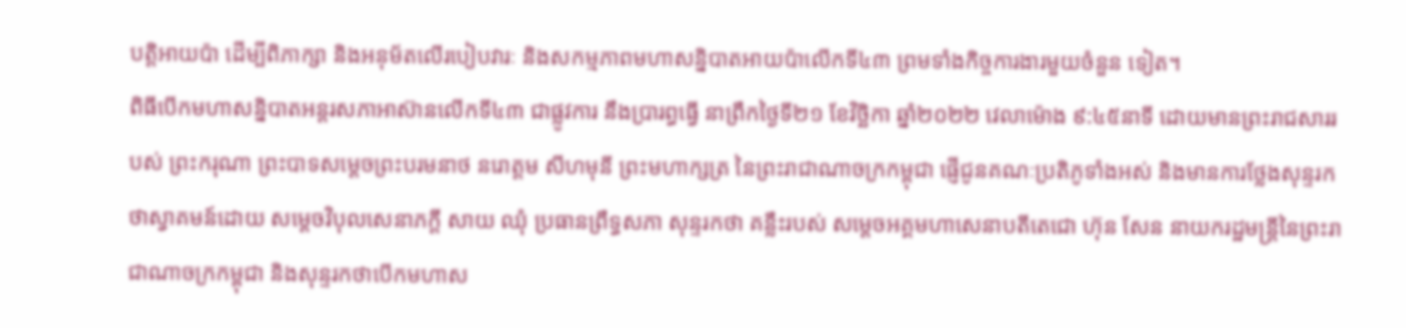បត្តិអាយប៉ា ដើម្បីពិភាក្សា និងអនុម័តលើរបៀបវារៈ និងសកម្មភាពមហាសន្និបាតអាយប៉ាលើកទី៤៣ ព្រមទាំងកិច្ចការងារមួយចំនួន ទៀត។
ពិធីបើកមហាសន្និបាតអន្តរសភាអាស៊ានលើកទី៤៣ ជាផ្លូវការ នឹងប្រារព្ធធ្វើ នាព្រឹកថ្ងៃទី២១ ខែវិច្ឆិកា ឆ្នាំ២០២២ វេលាម៉ោង ៩:៤៥នាទី ដោយមានព្រះរាជសាររបស់ ព្រះករុណា ព្រះបាទសម្ដេចព្រះបរមនាថ នរោត្ដម សីហមុនី ព្រះមហាក្សត្រ នៃព្រះរាជាណាចក្រកម្ពុជា ផ្ញើជូនគណៈប្រតិភូទាំងអស់ និងមានការថ្លែងសុន្ទរកថាស្វាគមន៍ដោយ សម្ដេចវិបុលសេនាភក្ដី សាយ ឈុំ ប្រធានព្រឹទ្ធសភា សុន្ទរកថា គន្លឹះរបស់ សម្ដេចអគ្គមហាសេនាបតីតេជោ ហ៊ុន សែន នាយករដ្ឋមន្ត្រីនៃព្រះរាជាណាចក្រកម្ពុជា និងសុន្ទរកថាបើកមហាស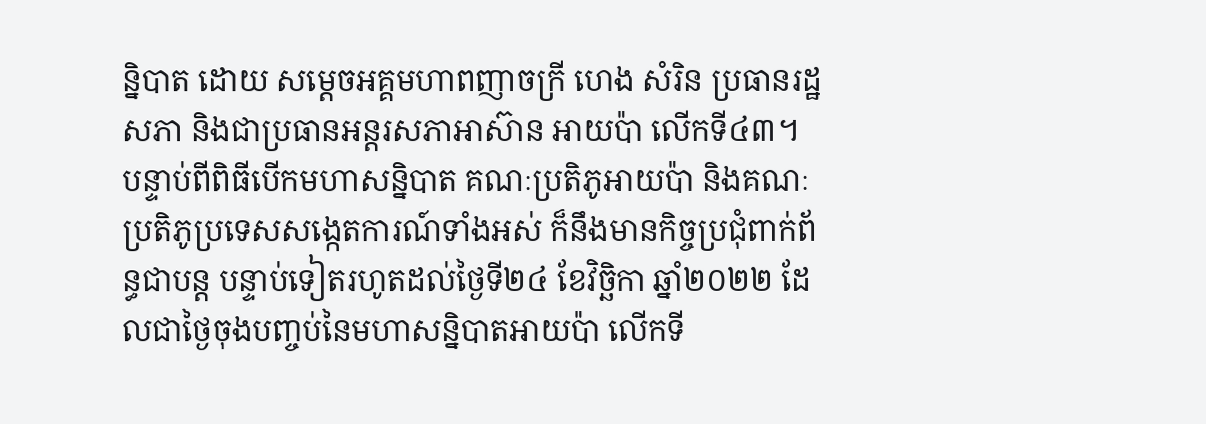ន្និបាត ដោយ សម្ដេចអគ្គមហាពញាចក្រី ហេង សំរិន ប្រធានរដ្ឋសភា និងជាប្រធានអន្តរសភាអាស៊ាន អាយប៉ា លើកទី៤៣។
បន្ទាប់ពីពិធីបើកមហាសន្និបាត គណៈប្រតិភូអាយប៉ា និងគណៈប្រតិភូប្រទេសសង្កេតការណ៍ទាំងអស់ ក៏នឹងមានកិច្ចប្រជុំពាក់ព័ន្ធជាបន្ត បន្ទាប់ទៀតរហូតដល់ថ្ងៃទី២៤ ខែវិច្ឆិកា ឆ្នាំ២០២២ ដែលជាថ្ងៃចុងបញ្ចប់នៃមហាសន្និបាតអាយប៉ា លើកទី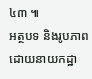៤៣ ៕
អត្ថបទ និងរូបភាព ដោយនាយកដ្ឋា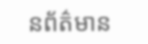នព័ត៌មាន